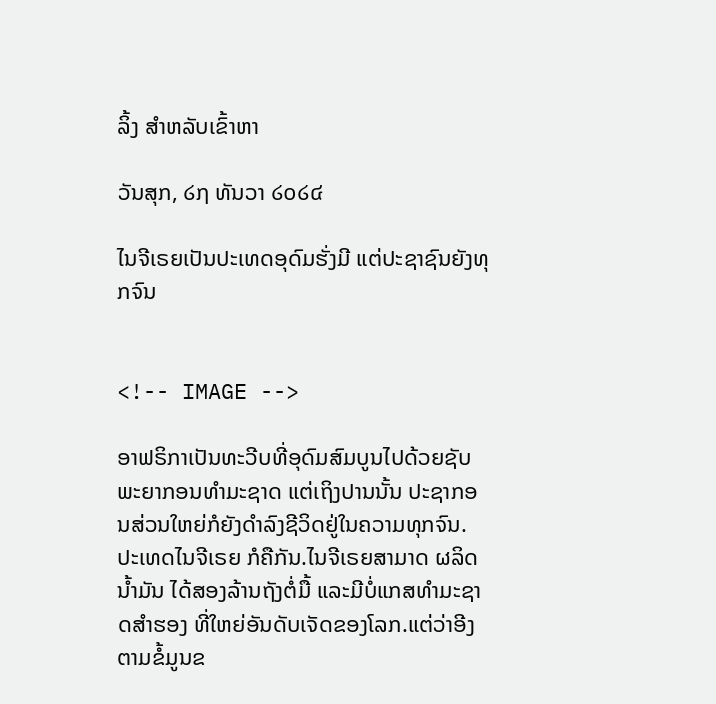ລິ້ງ ສຳຫລັບເຂົ້າຫາ

ວັນສຸກ, ໒໗ ທັນວາ ໒໐໒໔

ໄນຈີເຣຍເປັນປະເທດອຸດົມຮັ່ງມີ ແຕ່ປະຊາຊົນຍັງທຸກຈົນ


<!-- IMAGE -->

ອາຟຣິກາເປັນທະວີບທີ່ອຸດົມສົມບູນໄປດ້ວຍຊັບພະຍາກອນທຳມະຊາດ ແຕ່ເຖິງປານນັ້ນ ປະຊາກອນສ່ວນໃຫຍ່ກໍຍັງດຳລົງຊີວິດຢູ່ໃນຄວາມທຸກຈົນ. ປະເທດໄນຈີເຣຍ ກໍຄືກັນ.ໄນຈີເຣຍສາມາດ ຜລິດນ້ຳມັນ ໄດ້ສອງລ້ານຖັງຕໍ່ມື້ ແລະມີບໍ່ແກສທຳມະຊາດສຳຮອງ ທີ່ໃຫຍ່ອັນດັບເຈັດຂອງໂລກ.ແຕ່ວ່າອີງຕາມຂໍ້ມູນຂ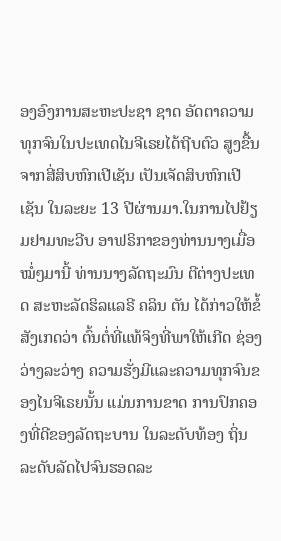ອງອົງການສະຫະປະຊາ ຊາດ ອັດຕາຄວາມທຸກຈົນໃນປະເທດໄນຈີເຣຍໄດ້ຖີບຕົວ ສູງຂື້ນ ຈາກສີ່ສິບຫົກເປີເຊັນ ເປັນເຈັດສິບຫົກເປີເຊັນ ໃນລະຍະ 13 ປີຜ່ານມາ.ໃນການໄປຢ້ຽມຢາມທະວີບ ອາຟຣິກາຂອງທ່ານນາງເມື່ອໝໍ່ໆມານີ້ ທ່ານນາງລັດຖະມົນ ຕີຕ່າງປະເທດ ສະຫະລັດຮິລແລຣີ ຄລິນ ຕັນ ໄດ້ກ່າວໃຫ້ຂໍ້ສັງເກດວ່າ ຕົ້ນຕໍ່ທີ່ແທ້ຈິງທີ່ພາໃຫ້ເກີດ ຊ່ອງວ່າງລະວ່າງ ຄວາມຮັ່ງມີແລະຄວາມທຸກຈົນຂອງໄນຈີເຣຍນັ້ນ ແມ່ນການຂາດ ການປົກຄອງທີ່ດີຂອງລັດຖະບານ ໃນລະດັບທ້ອງ ຖິ່ນລະດັບລັດໄປຈົນຮອດລະ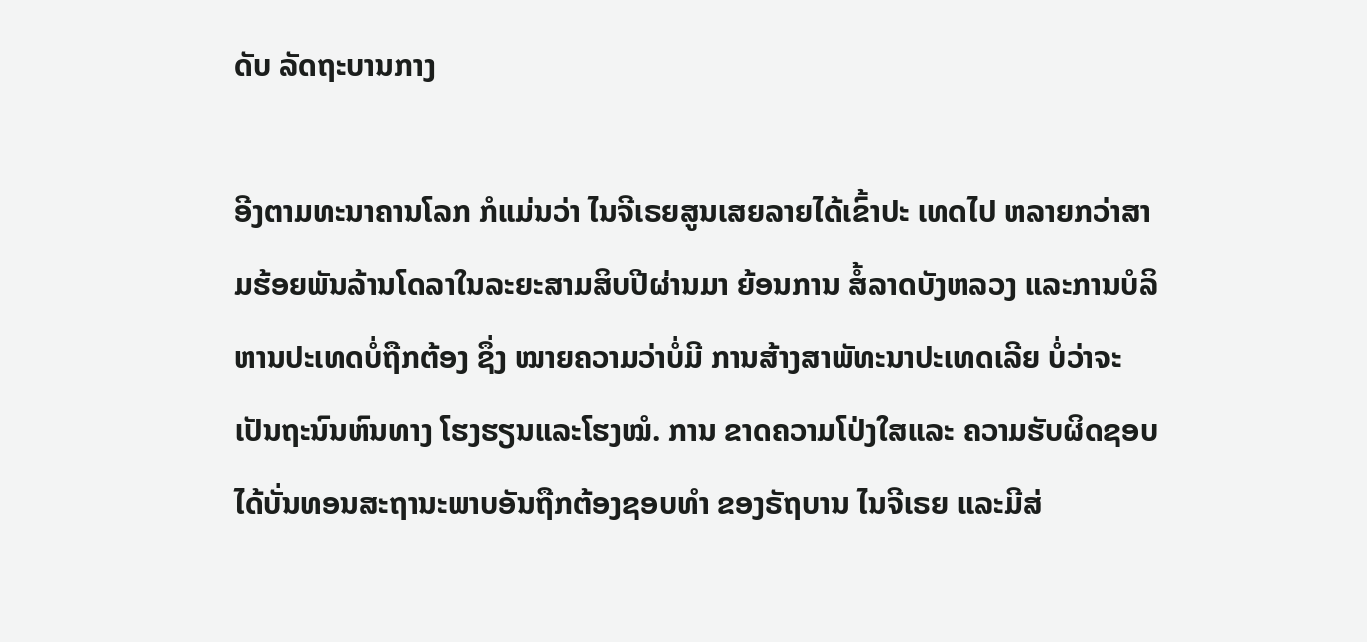ດັບ ລັດຖະບານກາງ

ອີງຕາມທະນາຄານໂລກ ກໍແມ່ນວ່າ ໄນຈີເຣຍສູນເສຍລາຍໄດ້ເຂົ້າປະ ເທດໄປ ຫລາຍກວ່າສາມຮ້ອຍພັນລ້ານໂດລາໃນລະຍະສາມສິບປີຜ່ານມາ ຍ້ອນການ ສໍ້ລາດບັງຫລວງ ແລະການບໍລິຫານປະເທດບໍ່ຖືກຕ້ອງ ຊຶ່ງ ໝາຍຄວາມວ່າບໍ່ມີ ການສ້າງສາພັທະນາປະເທດເລີຍ ບໍ່ວ່າຈະເປັນຖະນົນຫົນທາງ ໂຮງຮຽນແລະໂຮງໝໍ. ການ ຂາດຄວາມໂປ່ງໃສແລະ ຄວາມຮັບຜິດຊອບ ໄດ້ບັ່ນທອນສະຖານະພາບອັນຖືກຕ້ອງຊອບທຳ ຂອງຣັຖບານ ໄນຈີເຣຍ ແລະມີສ່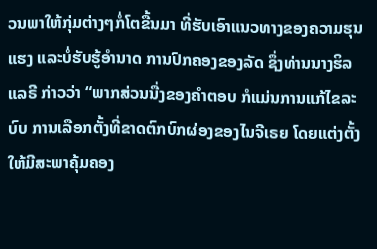ວນພາໃຫ້ກຸ່ມຕ່າງໆກໍ່ໂຕຂື້ນມາ ທີ່ຮັບເອົາແນວທາງຂອງຄວາມຮຸນແຮງ ແລະບໍ່ຮັບຮູ້ອຳນາດ ການປົກຄອງຂອງລັດ ຊຶ່ງທ່ານນາງຮິລແລຣີ ກ່າວວ່າ “ພາກສ່ວນນື່ງຂອງຄຳຕອບ ກໍແມ່ນການແກ້ໄຂລະບົບ ການເລືອກຕັ້ງທີ່ຂາດຕົກບົກຜ່ອງຂອງໄນຈີເຣຍ ໂດຍແຕ່ງຕັ້ງໃຫ້ມີສະພາຄຸ້ມຄອງ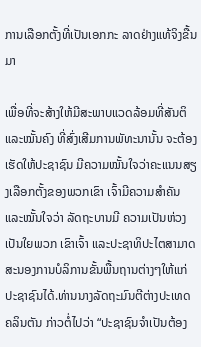ການເລືອກຕັ້ງທີ່ເປັນເອກກະ ລາດຢ່າງແທ້ຈິງຂື້ນມາ

ເພື່ອທີ່ຈະສ້າງໃຫ້ມີສະພາບແວດລ້ອມທີ່ສັນຕິແລະໝັ້ນຄົງ ທີ່ສົ່ງເສີມການພັທະນານັ້ນ ຈະຕ້ອງເຮັດໃຫ້ປະຊາຊົນ ມີຄວາມໝັ້ນໃຈວ່າຄະແນນສຽງເລືອກຕັ້ງຂອງພວກເຂົາ ເຈົ້າມີຄວາມສຳຄັນ ແລະໝັ້ນໃຈວ່າ ລັດຖະບານມີ ຄວາມເປັນຫ່ວງເປັນໃຍພວກ ເຂົາເຈົ້າ ແລະປະຊາທິປະໄຕສາມາດສະນອງການບໍລິການຂັ້ນພື້ນຖານຕ່າງໆໃຫ້ແກ່ ປະຊາຊົນໄດ້.ທ່ານນາງລັດຖະມົນຕີຕ່າງປະເທດ ຄລິນຕັນ ກ່າວຕໍ່ໄປວ່າ “ປະຊາຊົນຈຳເປັນຕ້ອງ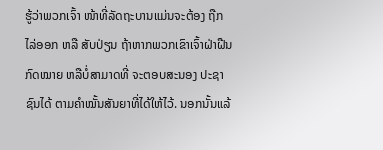ຮູ້ວ່າພວກເຈົ້າ ໜ້າທີ່ລັດຖະບານແມ່ນຈະຕ້ອງ ຖືກໄລ່ອອກ ຫລື ສັບປ່ຽນ ຖ້າຫາກພວກເຂົາເຈົ້າຝ່າຝືນກົດໝາຍ ຫລືບໍ່ສາມາດທີ່ ຈະຕອບສະນອງ ປະຊາຊົນໄດ້ ຕາມຄຳໝັ້ນສັນຍາທີ່ໄດ້ໃຫ້ໄວ້. ນອກນັ້ນແລ້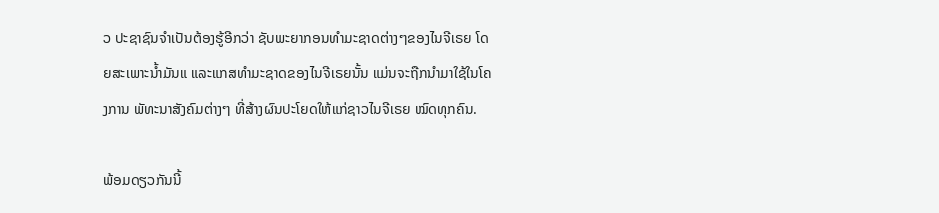ວ ປະຊາຊົນຈຳເປັນຕ້ອງຮູ້ອີກວ່າ ຊັບພະຍາກອນທຳມະຊາດຕ່າງໆຂອງໄນຈີເຣຍ ໂດຍສະເພາະນ້ຳມັນແ ແລະແກສທຳມະຊາດຂອງໄນຈີເຣຍນັ້ນ ແມ່ນຈະຖືກນຳມາໃຊ້ໃນໂຄງການ ພັທະນາສັງຄົມຕ່າງໆ ທີ່ສ້າງຜົນປະໂຍດໃຫ້ແກ່ຊາວໄນຈີເຣຍ ໝົດທຸກຄົນ.

ພ້ອມດຽວກັນນີ້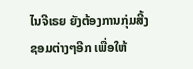ໄນຈີເຣຍ ຍັງຕ້ອງການກຸ່ມສີ້ງຊອມຕ່າງໆອີກ ເພື່ອໃຫ້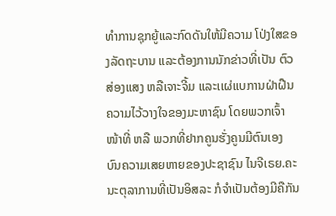ທຳການຊຸກຍູ້ແລະກົດດັນໃຫ້ມີຄວາມ ໂປ່ງໃສຂອງລັດຖະບານ ແລະຕ້ອງການນັກຂ່າວທີ່ເປັນ ຕົວສ່ອງແສງ ຫລືເຈາະຈີ້ມ ແລະເເຜ່ແບການຝ່າຝືນ ຄວາມໄວ້ວາງໃຈຂອງມະຫາຊົນ ໂດຍພວກເຈົ້າໜ້າທີ່ ຫລື ພວກທີ່ຢາກຄູນຮັ່ງຄູນມີຕົນເອງ ບົນຄວາມເສຍຫາຍຂອງປະຊາຊົນ ໄນຈີເຣຍ.ຄະນະຕຸລາການທີ່ເປັນອິສລະ ກໍຈຳເປັນຕ້ອງມີຄືກັນ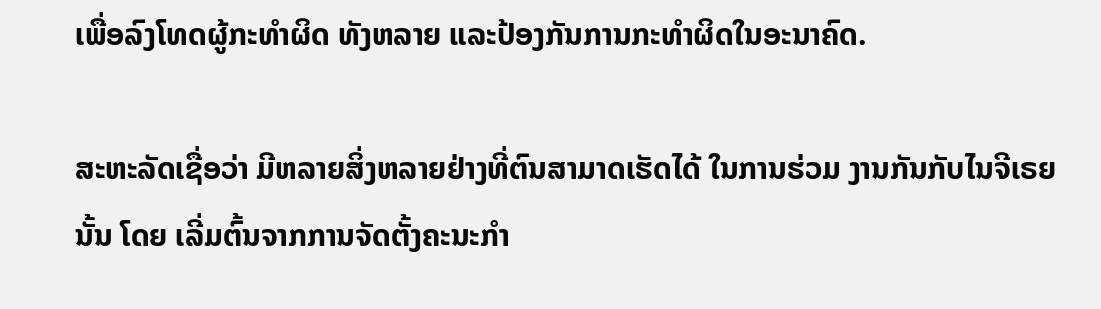ເພື່ອລົງໂທດຜູ້ກະທຳຜິດ ທັງຫລາຍ ແລະປ້ອງກັນການກະທຳຜິດໃນອະນາຄົດ.

ສະຫະລັດເຊື່ອວ່າ ມີຫລາຍສິ່ງຫລາຍຢ່າງທີ່ຕົນສາມາດເຮັດໄດ້ ໃນການຮ່ວມ ງານກັນກັບໄນຈີເຣຍນັ້ນ ໂດຍ ເລີ່ມຕົ້ນຈາກການຈັດຕັ້ງຄະນະກຳ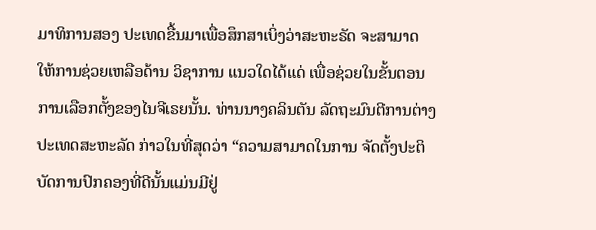ມາທິການສອງ ປະເທດຂື້ນມາເພື່ອສຶກສາເບິ່ງວ່າສະຫະຣັດ ຈະສາມາດ ໃຫ້ການຊ່ວຍເຫລືອດ້ານ ວິຊາການ ແນວໃດໄດ້ແດ່ ເພື່ອຊ່ວຍໃນຂັ້ນຕອນການເລືອກຕັ້ງຂອງໄນຈີເຣຍນັ້ນ. ທ່ານນາງຄລິນຕັນ ລັດຖະມົນຕີການຕ່າງປະເທດສະຫະລັດ ກ່າວໃນທີ່ສຸດວ່າ “ຄວາມສາມາດໃນການ ຈັດຕັ້ງປະຕິບັດການປົກຄອງທີ່ດີນັ້ນແມ່ນມີຢູ່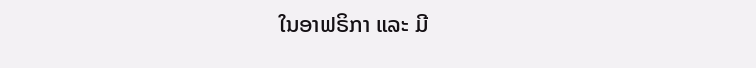ໃນອາຟຣິກາ ແລະ ມີ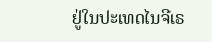ຢູ່ໃນປະເທດໄນຈີເຣ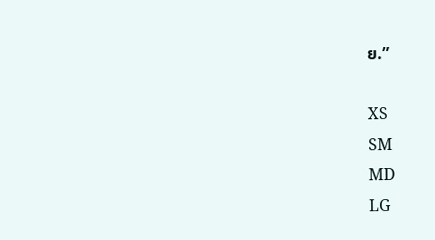ຍ.”

XS
SM
MD
LG